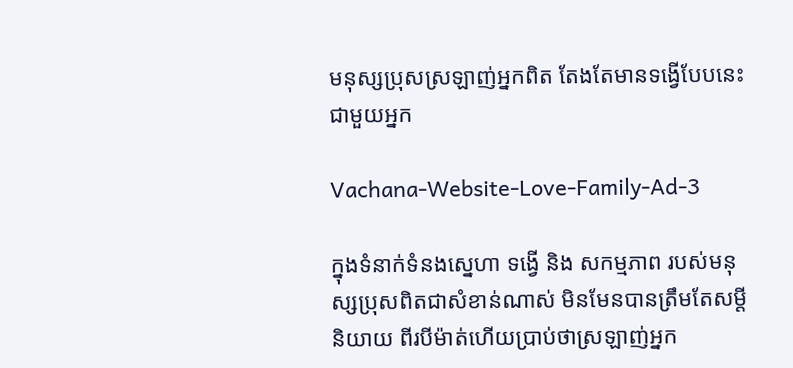មនុស្សប្រុសស្រឡាញ់អ្នកពិត តែងតែមានទង្វើបែបនេះជាមួយអ្នក

Vachana-Website-Love-Family-Ad-3

ក្នុងទំនាក់ទំនងស្នេហា ទង្វើ និង សកម្មភាព របស់មនុស្សប្រុសពិតជាសំខាន់ណាស់ មិនមែនបានត្រឹមតែសម្តីនិយាយ ពីរបីម៉ាត់ហើយប្រាប់ថាស្រឡាញ់អ្នក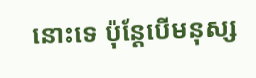នោះទេ ប៉ុន្តែបើមនុស្ស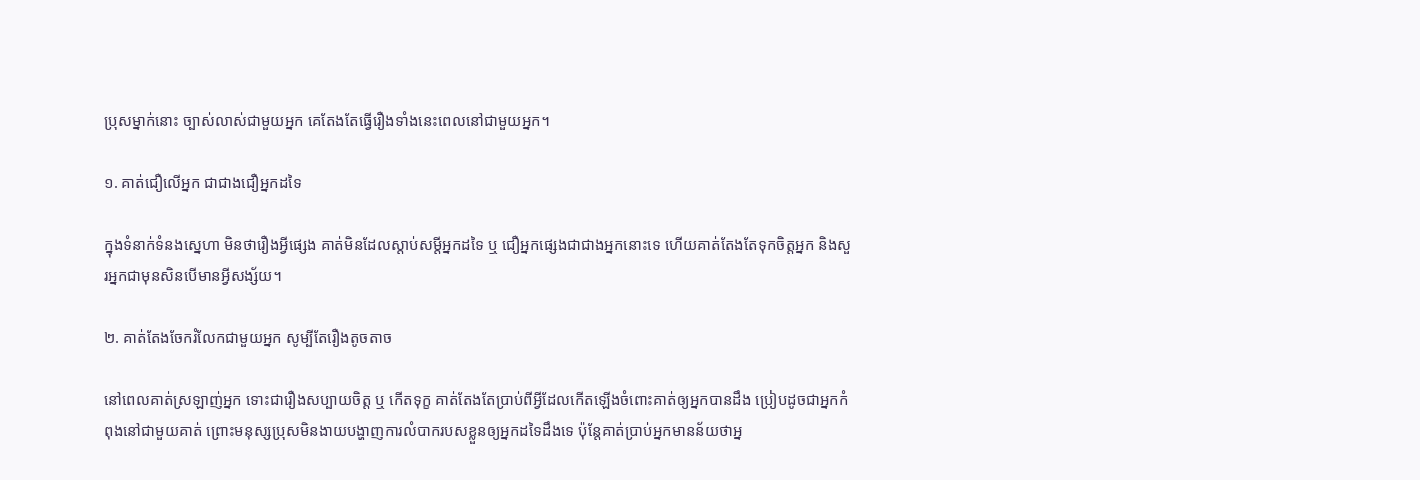ប្រុសម្នាក់នោះ ច្បាស់លាស់ជាមួយអ្នក គេតែងតែធ្វើរឿងទាំងនេះពេលនៅជាមួយអ្នក។

១. គាត់ជឿលើអ្នក ជាជាងជឿអ្នកដទៃ

ក្នុងទំនាក់ទំនងស្នេហា មិនថារឿងអ្វីផ្សេង គាត់មិនដែលស្តាប់សម្តីអ្នកដទៃ ឬ ជឿអ្នកផ្សេងជាជាងអ្នកនោះទេ ហើយគាត់តែងតែទុកចិត្តអ្នក និងសួរអ្នកជាមុនសិនបើមានអ្វីសង្ស័យ។

២. គាត់តែងចែករំលែកជាមួយអ្នក សូម្បីតែរឿងតូចតាច

នៅពេលគាត់ស្រឡាញ់អ្នក ទោះជារឿងសប្បាយចិត្ត ឬ កើតទុក្ខ គាត់តែងតែប្រាប់ពីអ្វីដែលកើតឡើងចំពោះគាត់ឲ្យអ្នកបានដឹង ប្រៀបដូចជាអ្នកកំពុងនៅជាមួយគាត់ ព្រោះមនុស្សប្រុសមិនងាយបង្ហាញការលំបាករបសខ្លួនឲ្យអ្នកដទៃដឹងទេ ប៉ុន្តែគាត់ប្រាប់អ្នកមានន័យថាអ្ន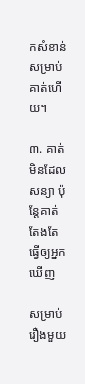កសំខាន់សម្រាប់គាត់ហើយ។

៣. គាត់មិនដែលសន្យា ប៉ុន្តែគាត់តែងតែធ្វើឲ្យអ្នកឃើញ

សម្រាប់រឿងមួយ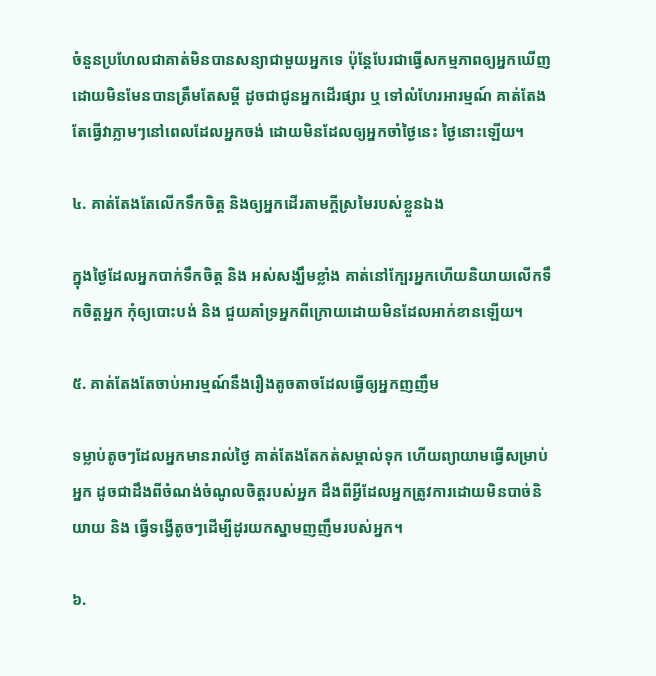ចំនួនប្រហែលជាគាត់មិនបានសន្យាជាមួយអ្នកទេ ប៉ុន្តែបែរជាធ្វើសកម្មភាពឲ្យអ្នកឃើញដោយមិនមែនបានត្រឹមតែសម្តី ដូចជាជូនអ្នកដើរផ្សារ ឬ ទៅលំហែរអារម្មណ៍ គាត់តែងតែធ្វើវាភ្លាមៗនៅពេលដែលអ្នកចង់ ដោយមិនដែលឲ្យអ្នកចាំថ្ងៃនេះ ថ្ងៃនោះឡើយ។

៤. គាត់តែងតែលើកទឹកចិត្ត និងឲ្យអ្នកដើរតាមក្តីស្រមៃរបស់ខ្លួនឯង

ក្នុងថ្ងៃដែលអ្នកបាក់ទឹកចិត្ត និង អស់សង្ឃឹមខ្លាំង គាត់នៅក្បែរអ្នកហើយនិយាយលើកទឹកចិត្តអ្នក កុំឲ្យបោះបង់ និង ជួយគាំទ្រអ្នកពីក្រោយដោយមិនដែលអាក់ខានឡើយ។

៥. គាត់តែងតែចាប់អារម្មណ៍នឹងរឿងតូចតាចដែលធ្វើឲ្យអ្នកញញឹម

ទម្លាប់តូចៗដែលអ្នកមានរាល់ថ្ងៃ គាត់តែងតែកត់សម្គាល់ទុក ហើយព្យាយាមធ្វើសម្រាប់អ្នក ដូចជាដឹងពីចំណង់ចំណូលចិត្តរបស់អ្នក ដឹងពីអ្វីដែលអ្នកត្រូវការដោយមិនបាច់និយាយ និង ធ្វើទង្វើតូចៗដើម្បីដូរយកស្នាមញញឹមរបស់អ្នក។

៦.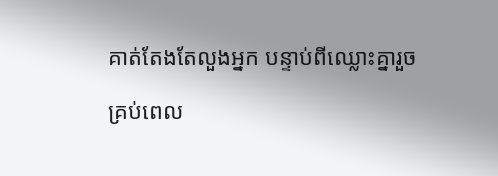គាត់តែងតែលួងអ្នក បន្ទាប់ពីឈ្លោះគ្នារួច

គ្រប់ពេល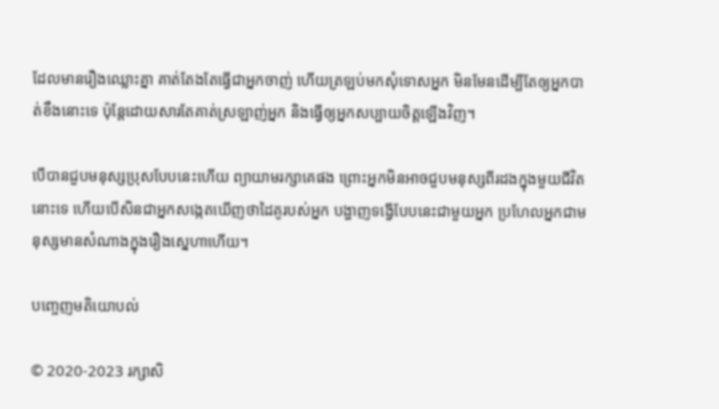ដែលមានរឿងឈ្លោះគ្នា គាត់តែងតែធ្វើជាអ្នកចាញ់ ហើយត្រឡប់មកសុំទោសអ្នក មិនមែនដើម្បីតែឲ្យអ្នកបាត់ខឹងនោះទេ ប៉ុន្តែដោយសារតែគាត់ស្រឡាញ់អ្នក និងធ្វើឲ្យអ្នកសប្បាយចិត្តឡើងវិញ។

បើបានជួបមនុស្សប្រុសបែបនេះហើយ ព្យាយាមរក្សាគេផង ព្រោះអ្នកមិនអាចជួបមនុស្សពីរដងក្នុងមួយជីវិតនោះទេ ហើយបើសិនជាអ្នកសង្កេតឃើញថាដៃគូរបស់អ្នក បង្ហាញទង្វើបែបនេះជាមួយអ្នក ប្រហែលអ្នកជាមនុស្សមានសំណាងក្នុងរឿងស្នេហាហើយ។

បញ្ចេញមតិយោបល់

© 2020-2023 រក្សាសិ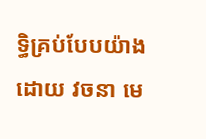ទ្ធិគ្រប់បែបយ៉ាងដោយ វចនា មេ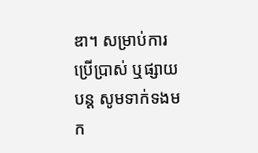ឌា។ សម្រាប់ការប្រើប្រាស់ ឬផ្សាយបន្ត សូមទាក់ទងមក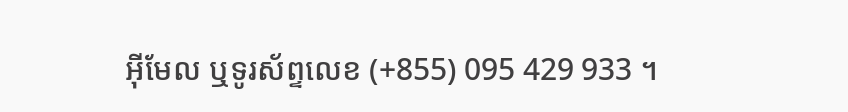អ៊ីមែល ឬទូរស័ព្ទលេខ (+855) 095 429 933 ។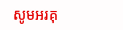សូមអរគុ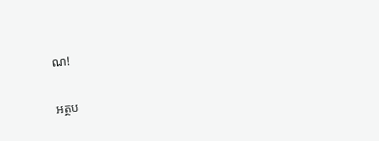ណ!

អត្ថប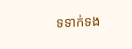ទទាក់ទង